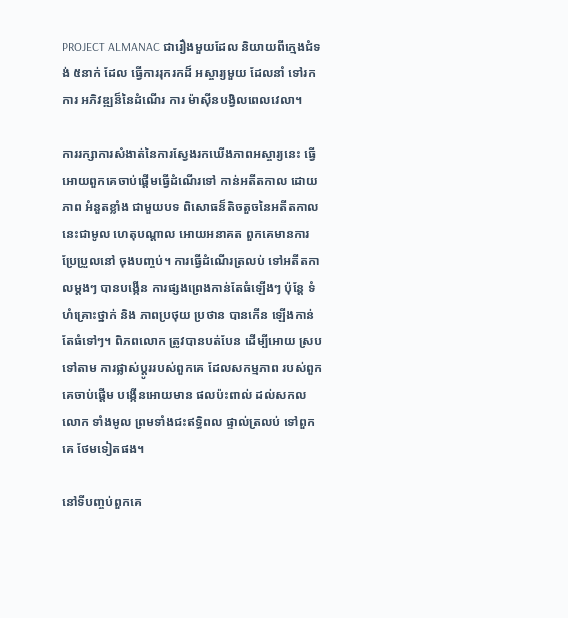PROJECT ALMANAC ជារឿងមួយដែល និយាយពីក្មេងជំទង់ ៥នាក់ ដែល ធ្វើការរុករកដ៏ អស្ចារ្យមួយ ដែលនាំ ទៅរកការ អភិវឌ្ឍន៏នៃដំណើរ ការ ម៉ាស៊ីនបង្វិលពេលវេលា។

ការរក្សាការសំងាត់នៃការស្វែងរកឃើងភាពអស្ចារ្យនេះ ធ្វើអោយពួកគេចាប់ផ្តើមធ្វើដំណើរទៅ កាន់អតីតកាល ដោយភាព អំនួតខ្លាំង ជាមួយបទ ពិសោធន៏តិចតួចនៃអតីតកាល នេះជាមូល ហេតុបណ្តាល អោយអនាគត ពួកគេមានការ ប្រែប្រួលនៅ ចុងបញ្ចប់។ ការធ្វើដំណើរត្រលប់ ទៅអតីតកាលម្តងៗ បានបង្កើន ការផ្សងព្រេងកាន់តែធំឡើងៗ ប៉ុន្តែ ទំហំគ្រោះថ្នាក់ និង ភាពប្រថុយ ប្រថាន បានកើន ឡើងកាន់ តែធំទៅៗ។ ពិភពលោក ត្រូវបានបត់បែន ដើម្បីអោយ ស្របទៅតាម ការផ្លាស់ប្តូររបស់ពួកគេ ដែលសកម្មភាព របស់ពួកគេចាប់ផ្តើម បង្កើនអោយមាន ផលប៉ះពាល់ ដល់សកលលោក ទាំងមូល ព្រមទាំងជះឥទ្ធិពល ផ្ទាល់ត្រលប់ ទៅពួកគេ ថែមទៀតផង។

នៅទីបញ្ចប់ពួកគេ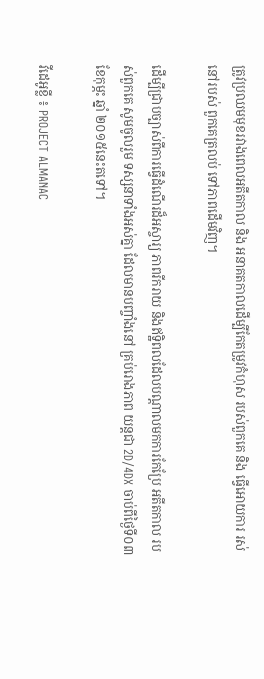ត្រូវប្រឈមមុខរវាងពេលអតីតកាល និង អនាគតកាលដើម្បីកែតម្រូវកំហុស របស់ពួកគេ និង ធ្វើអោយការ រស់នៅរបស់ ពួកគេត្រលប់ ទៅភាពដើមវិញ។

ដើម្បីជ្រាបច្បាស់ពីការធ្វើដំណើរដ៏អស្ចារ្យ ភាពរីករាយ និងឥទ្ឋិពលដែលបណ្តាលមកការកែប្រែ អតីតកាល របស់ពួកគេ សូមចូលរួម ទស្សនាទាំងអស់គ្នា ដែលមានបញ្ចាំងនៅ គ្រប់រោងភាព យន្តជា 2D/4DX ចាប់ពីថ្ងៃទី០៣ ខែកុម្ភះ ឆ្នាំ ២០១៥នេះតទៅ។

វីដេអូខ្លី ៖ PROJECT ALMANAC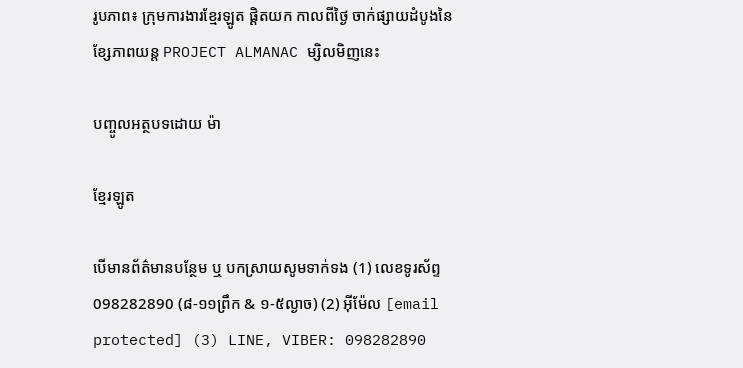រូបភាព៖ ក្រុមការងារខ្មែរឡូត ផ្ដិតយក កាលពីថ្ងៃ ចាក់ផ្សាយដំបូងនៃ ខ្សែភាពយន្ដ PROJECT ALMANAC ម្សិលមិញនេះ

បញ្ចូលអត្ថបទដោយ ម៉ា

ខ្មែរឡូត

បើមានព័ត៌មានបន្ថែម ឬ បកស្រាយសូមទាក់ទង (1) លេខទូរស័ព្ទ 098282890 (៨-១១ព្រឹក & ១-៥ល្ងាច) (2) អ៊ីម៉ែល [email protected] (3) LINE, VIBER: 098282890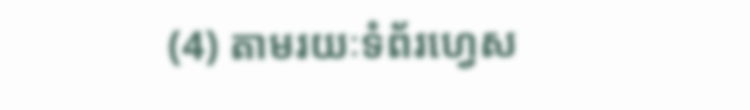(4) តាមរយៈទំព័រហ្វេស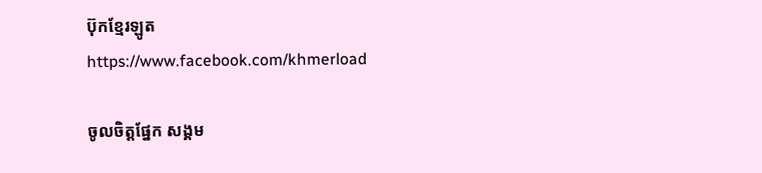ប៊ុកខ្មែរឡូត https://www.facebook.com/khmerload

ចូលចិត្តផ្នែក សង្គម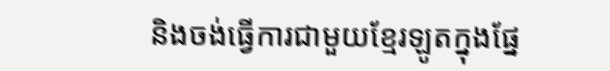និងចង់ធ្វើការជាមួយខ្មែរឡូតក្នុងផ្នែ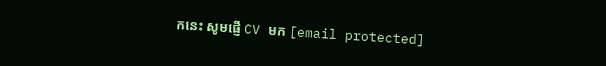កនេះ សូមផ្ញើ CV មក [email protected]